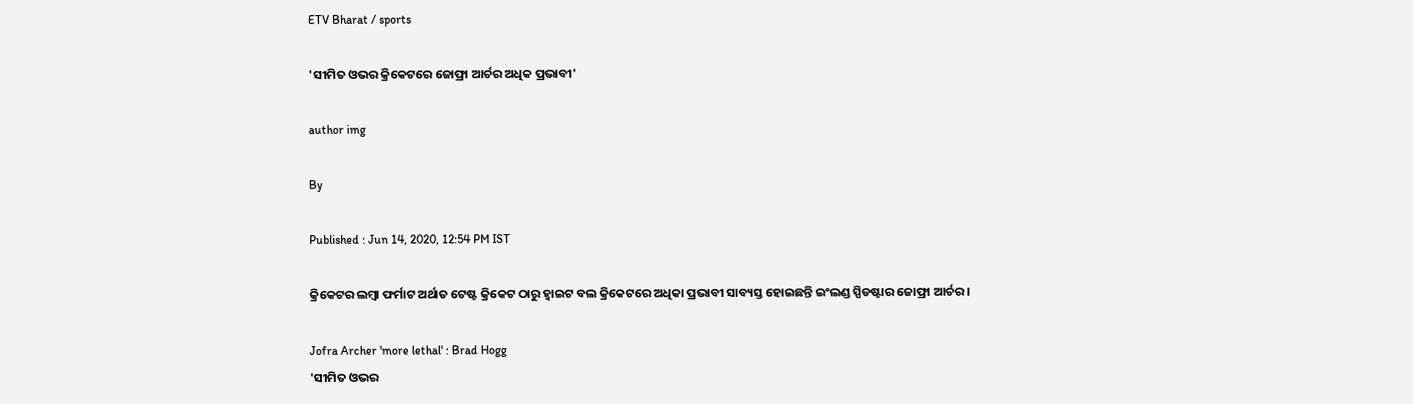ETV Bharat / sports

'ସୀମିତ ଓଭର କ୍ରିକେଟରେ ଜୋଫ୍ରା ଆର୍ଚର ଅଧିକ ପ୍ରଭାବୀ'

author img

By

Published : Jun 14, 2020, 12:54 PM IST

କ୍ରିକେଟର ଲମ୍ବା ଫର୍ମାଟ ଅର୍ଥାତ ଟେଷ୍ଟ କ୍ରିକେଟ ଠାରୁ ହ୍ବାଇଟ ବଲ କ୍ରିକେଟରେ ଅଧିକା ପ୍ରଭାବୀ ସାବ୍ୟସ୍ତ ହୋଇଛନ୍ତି ଇଂଲଣ୍ଡ ସ୍ପିଡଷ୍ଟାର ଜୋଫ୍ରା ଆର୍ଚର ।

Jofra Archer 'more lethal' : Brad Hogg
'ସୀମିତ ଓଭର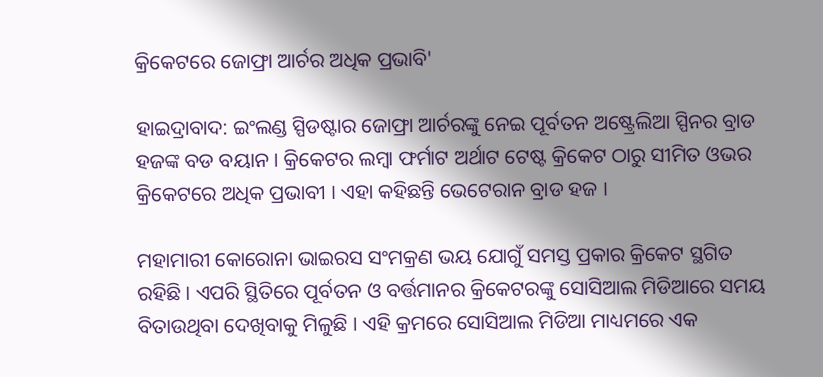କ୍ରିକେଟରେ ଜୋଫ୍ରା ଆର୍ଚର ଅଧିକ ପ୍ରଭାବି'

ହାଇଦ୍ରାବାଦ: ଇଂଲଣ୍ଡ ସ୍ପିଡଷ୍ଟାର ଜୋଫ୍ରା ଆର୍ଚରଙ୍କୁ ନେଇ ପୂର୍ବତନ ଅଷ୍ଟ୍ରେଲିଆ ସ୍ପିନର ବ୍ରାଡ ହଜଙ୍କ ବଡ ବୟାନ । କ୍ରିକେଟର ଲମ୍ବା ଫର୍ମାଟ ଅର୍ଥାଟ ଟେଷ୍ଟ କ୍ରିକେଟ ଠାରୁ ସୀମିତ ଓଭର କ୍ରିକେଟରେ ଅଧିକ ପ୍ରଭାବୀ । ଏହା କହିଛନ୍ତି ଭେଟେରାନ ବ୍ରାଡ ହଜ ।

ମହାମାରୀ କୋରୋନା ଭାଇରସ ସଂମକ୍ରଣ ଭୟ ଯୋଗୁଁ ସମସ୍ତ ପ୍ରକାର କ୍ରିକେଟ ସ୍ଥଗିତ ରହିଛି । ଏପରି ସ୍ଥିତିରେ ପୂର୍ବତନ ଓ ବର୍ତ୍ତମାନର କ୍ରିକେଟରଙ୍କୁ ସୋସିଆଲ ମିଡିଆରେ ସମୟ ବିତାଉଥିବା ଦେଖିବାକୁ ମିଳୁଛି । ଏହି କ୍ରମରେ ସୋସିଆଲ ମିଡିଆ ମାଧ୍ୟମରେ ଏକ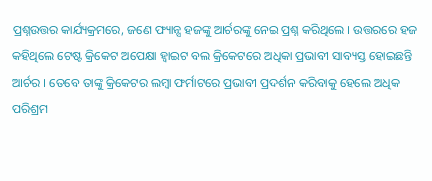ପ୍ରଶ୍ନଉତ୍ତର କାର୍ଯ୍ୟକ୍ରମରେ, ଜଣେ ଫ୍ୟାନ୍ସ ହଜଙ୍କୁ ଆର୍ଚରଙ୍କୁ ନେଇ ପ୍ରଶ୍ନ କରିଥିଲେ । ଉତ୍ତରରେ ହଜ କହିଥିଲେ ଟେଷ୍ଟ କ୍ରିକେଟ ଅପେକ୍ଷା ହ୍ବାଇଟ ବଲ କ୍ରିକେଟରେ ଅଧିକା ପ୍ରଭାବୀ ସାବ୍ୟସ୍ତ ହୋଇଛନ୍ତି ଆର୍ଚର । ତେବେ ତାଙ୍କୁ କ୍ରିକେଟର ଲମ୍ବା ଫର୍ମାଟରେ ପ୍ରଭାବୀ ପ୍ରଦର୍ଶନ କରିବାକୁ ହେଲେ ଅଧିକ ପରିଶ୍ରମ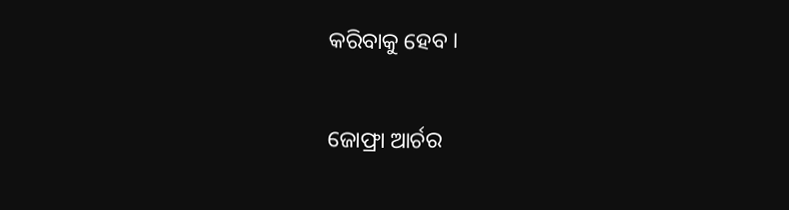କରିବାକୁ ହେବ ।

ଜୋଫ୍ରା ଆର୍ଚର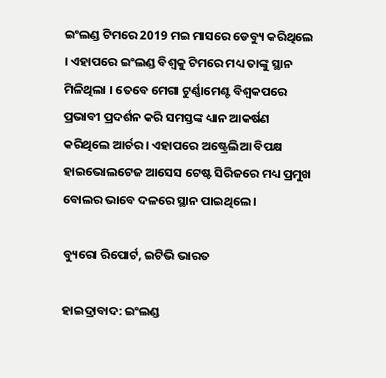ଇଂଲଣ୍ଡ ଟିମରେ 2019 ମଇ ମାସରେ ଡେବ୍ୟୁ କରିଥିଲେ । ଏହାପରେ ଇଂଲଣ୍ଡ ବିଶ୍ବକୁ ଟିମରେ ମଧ୍ୟ ତାଙ୍କୁ ସ୍ଥାନ ମିଳିଥିଲା । ତେବେ ମେଗା ଟୁର୍ଣ୍ଣାମେଣ୍ଟ ବିଶ୍ବକପରେ ପ୍ରଭାବୀ ପ୍ରଦର୍ଶନ କରି ସମସ୍ତଙ୍କ ଧ୍ୟାନ ଆକର୍ଷଣ କରିଥିଲେ ଆର୍ଚର । ଏହାପରେ ଅଷ୍ଟ୍ରେଲିଆ ବିପକ୍ଷ ହାଇଭୋଲଟେଜ ଆସେସ ଟେଷ୍ଟ ସିରିଜରେ ମଧ୍ୟ ପ୍ରମୁଖ ବୋଲର ଭାବେ ଦଳରେ ସ୍ଥାନ ପାଇଥିଲେ ।

ବ୍ୟୁରୋ ରିପୋର୍ଟ, ଇଟିଭି ଭାରତ

ହାଇଦ୍ରାବାଦ: ଇଂଲଣ୍ଡ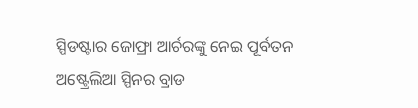ସ୍ପିଡଷ୍ଟାର ଜୋଫ୍ରା ଆର୍ଚରଙ୍କୁ ନେଇ ପୂର୍ବତନ ଅଷ୍ଟ୍ରେଲିଆ ସ୍ପିନର ବ୍ରାଡ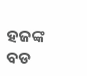ହଜଙ୍କ ବଡ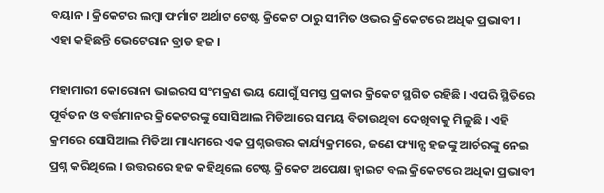ବୟାନ । କ୍ରିକେଟର ଲମ୍ବା ଫର୍ମାଟ ଅର୍ଥାଟ ଟେଷ୍ଟ କ୍ରିକେଟ ଠାରୁ ସୀମିତ ଓଭର କ୍ରିକେଟରେ ଅଧିକ ପ୍ରଭାବୀ । ଏହା କହିଛନ୍ତି ଭେଟେରାନ ବ୍ରାଡ ହଜ ।

ମହାମାରୀ କୋରୋନା ଭାଇରସ ସଂମକ୍ରଣ ଭୟ ଯୋଗୁଁ ସମସ୍ତ ପ୍ରକାର କ୍ରିକେଟ ସ୍ଥଗିତ ରହିଛି । ଏପରି ସ୍ଥିତିରେ ପୂର୍ବତନ ଓ ବର୍ତ୍ତମାନର କ୍ରିକେଟରଙ୍କୁ ସୋସିଆଲ ମିଡିଆରେ ସମୟ ବିତାଉଥିବା ଦେଖିବାକୁ ମିଳୁଛି । ଏହି କ୍ରମରେ ସୋସିଆଲ ମିଡିଆ ମାଧ୍ୟମରେ ଏକ ପ୍ରଶ୍ନଉତ୍ତର କାର୍ଯ୍ୟକ୍ରମରେ, ଜଣେ ଫ୍ୟାନ୍ସ ହଜଙ୍କୁ ଆର୍ଚରଙ୍କୁ ନେଇ ପ୍ରଶ୍ନ କରିଥିଲେ । ଉତ୍ତରରେ ହଜ କହିଥିଲେ ଟେଷ୍ଟ କ୍ରିକେଟ ଅପେକ୍ଷା ହ୍ବାଇଟ ବଲ କ୍ରିକେଟରେ ଅଧିକା ପ୍ରଭାବୀ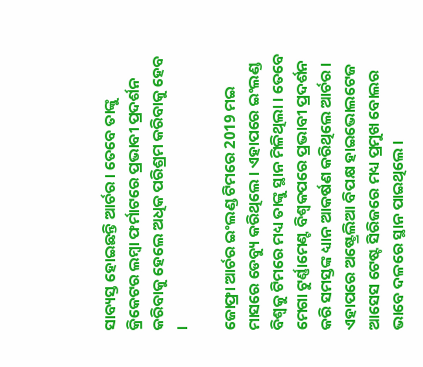ସାବ୍ୟସ୍ତ ହୋଇଛନ୍ତି ଆର୍ଚର । ତେବେ ତାଙ୍କୁ କ୍ରିକେଟର ଲମ୍ବା ଫର୍ମାଟରେ ପ୍ରଭାବୀ ପ୍ରଦର୍ଶନ କରିବାକୁ ହେଲେ ଅଧିକ ପରିଶ୍ରମ କରିବାକୁ ହେବ ।

ଜୋଫ୍ରା ଆର୍ଚର ଇଂଲଣ୍ଡ ଟିମରେ 2019 ମଇ ମାସରେ ଡେବ୍ୟୁ କରିଥିଲେ । ଏହାପରେ ଇଂଲଣ୍ଡ ବିଶ୍ବକୁ ଟିମରେ ମଧ୍ୟ ତାଙ୍କୁ ସ୍ଥାନ ମିଳିଥିଲା । ତେବେ ମେଗା ଟୁର୍ଣ୍ଣାମେଣ୍ଟ ବିଶ୍ବକପରେ ପ୍ରଭାବୀ ପ୍ରଦର୍ଶନ କରି ସମସ୍ତଙ୍କ ଧ୍ୟାନ ଆକର୍ଷଣ କରିଥିଲେ ଆର୍ଚର । ଏହାପରେ ଅଷ୍ଟ୍ରେଲିଆ ବିପକ୍ଷ ହାଇଭୋଲଟେଜ ଆସେସ ଟେଷ୍ଟ ସିରିଜରେ ମଧ୍ୟ ପ୍ରମୁଖ ବୋଲର ଭାବେ ଦଳରେ ସ୍ଥାନ ପାଇଥିଲେ ।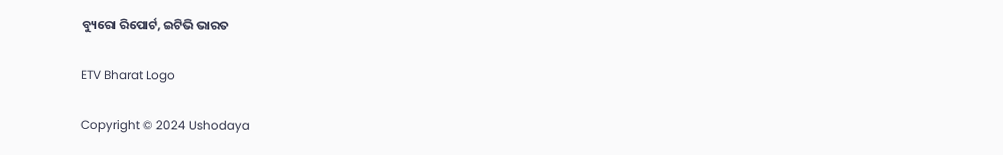ବ୍ୟୁରୋ ରିପୋର୍ଟ, ଇଟିଭି ଭାରତ

ETV Bharat Logo

Copyright © 2024 Ushodaya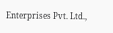Enterprises Pvt. Ltd.,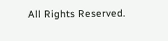All Rights Reserved.